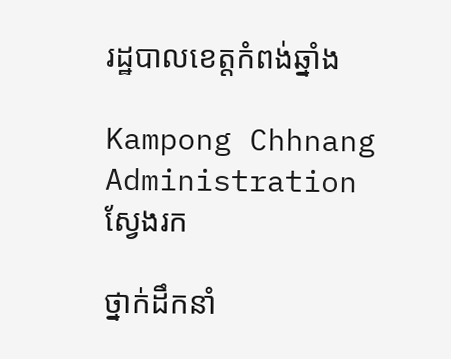រដ្ឋបាលខេត្តកំពង់ឆ្នាំង

Kampong Chhnang Administration
ស្វែងរក

ថ្នាក់ដឹកនាំ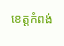ខេត្តកំពង់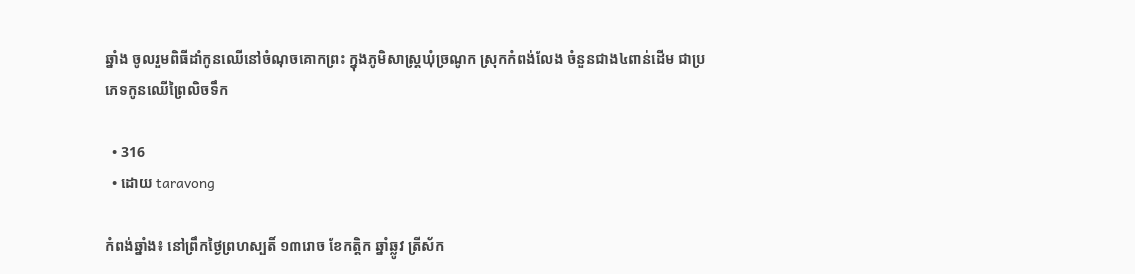ឆ្នាំង ចូលរួមពិធីដាំកូនឈើនៅចំណុចគោកព្រះ ក្នុងភូមិសាស្ត្រឃុំច្រណូក ស្រុកកំពង់លែង ចំនួនជាង៤ពាន់ដើម ជាប្រភេទកូនឈើព្រៃលិចទឹក

  • 316
  • ដោយ taravong

កំពង់ឆ្នាំង៖ នៅព្រឹកថ្ងៃព្រហស្បតិ៍ ១៣រោច ខែកត្តិក ឆ្នាំឆ្លូវ ត្រីស័ក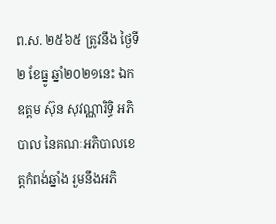ព.ស. ២៥៦៥ ត្រូវនឹង ថ្ងៃទី២ ខែធ្នូ ឆ្នាំ២០២១នេះ ឯកឧត្ដម ស៊ុន សុវណ្ណារិទ្ធិ អភិបាល នៃគណៈអភិបាលខេត្តកំពង់ឆ្នាំង រួមនឹងអភិ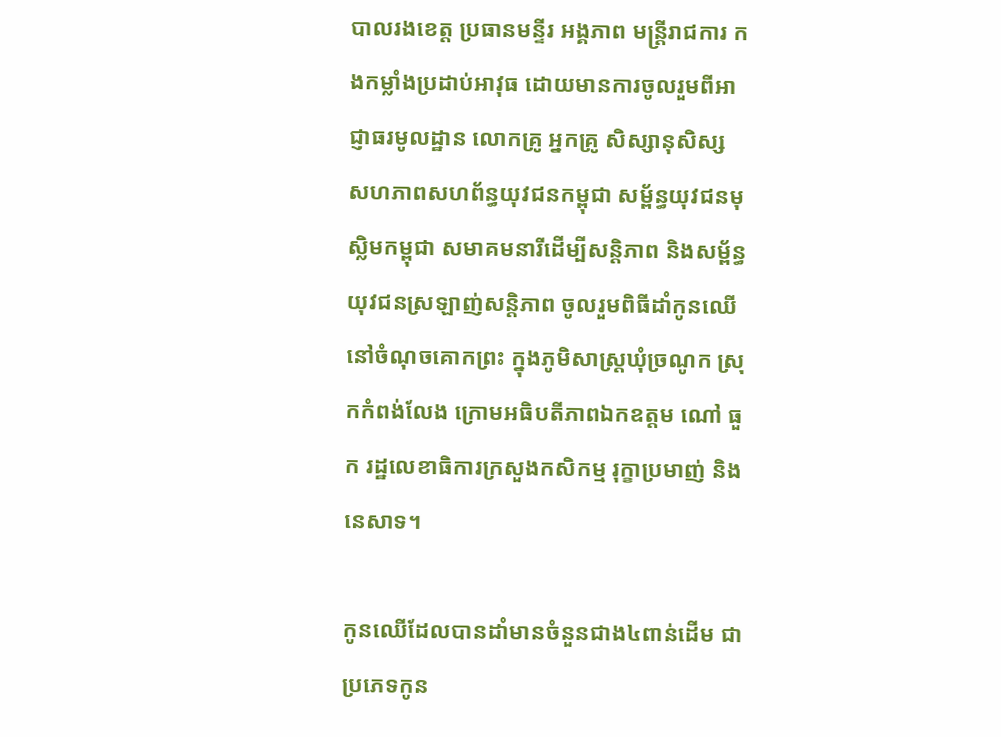បាលរងខេត្ត ប្រធានមន្ទីរ អង្គភាព មន្ត្រីរាជការ កងកម្លាំងប្រដាប់អាវុធ ដោយមានការចូលរួមពីអាជ្ញាធរមូលដ្ឋាន លោកគ្រូ អ្នកគ្រូ សិស្សានុសិស្ស សហភាពសហព័ន្ធយុវជនកម្ពុជា សម្ព័ន្ធយុវជនមុស្លិមកម្ពុជា សមាគមនារីដើម្បីសន្តិភាព និងសម្ព័ន្ធយុវជនស្រឡាញ់សន្តិភាព ចូលរួមពិធីដាំកូនឈើនៅចំណុចគោកព្រះ ក្នុងភូមិសាស្ត្រឃុំច្រណូក ស្រុកកំពង់លែង ក្រោមអធិបតីភាពឯកឧត្ដម ណៅ ធួក រដ្ឋលេខាធិការក្រសួងកសិកម្ម រុក្ខាប្រមាញ់ និងនេសាទ។

កូនឈើដែលបានដាំមានចំនួនជាង៤ពាន់ដើម ជាប្រភេទកូន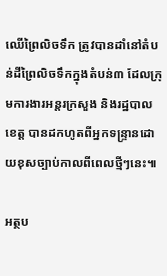ឈើព្រៃលិចទឹក ត្រូវបានដាំនៅតំបន់ដីព្រៃលិចទឹកក្នុងតំបន់៣ ដែលក្រុមការងារអន្តរក្រសួង និងរដ្ឋបាលខេត្ត បានដកហូតពីអ្នកទន្ទ្រានដោយខុសច្បាប់កាលពីពេលថ្មីៗនេះ៕

អត្ថប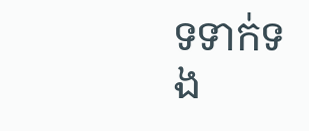ទទាក់ទង